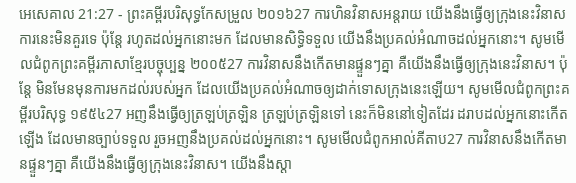អេសេគាល 21:27 - ព្រះគម្ពីរបរិសុទ្ធកែសម្រួល ២០១៦27 ការហិនវិនាសអន្តរាយ យើងនឹងធ្វើឲ្យក្រុងនេះវិនាស ការនេះមិនគួរទេ ប៉ុន្តែ រហូតដល់អ្នកនោះមក ដែលមានសិទ្ធិទទួល យើងនឹងប្រគល់អំណាចដល់អ្នកនោះ។ សូមមើលជំពូកព្រះគម្ពីរភាសាខ្មែរបច្ចុប្បន្ន ២០០៥27 ការវិនាសនឹងកើតមានផ្ទួនៗគ្នា គឺយើងនឹងធ្វើឲ្យក្រុងនេះវិនាស។ ប៉ុន្តែ មិនមែនមុនការមកដល់របស់អ្នក ដែលយើងប្រគល់អំណាចឲ្យដាក់ទោសក្រុងនេះឡើយ។ សូមមើលជំពូកព្រះគម្ពីរបរិសុទ្ធ ១៩៥៤27 អញនឹងធ្វើឲ្យត្រឡប់ត្រឡិន ត្រឡប់ត្រឡិនទៅ នេះក៏មិននៅទៀតដែរ ដរាបដល់អ្នកនោះកើតឡើង ដែលមានច្បាប់ទទួល រួចអញនឹងប្រគល់ដល់អ្នកនោះ។ សូមមើលជំពូកអាល់គីតាប27 ការវិនាសនឹងកើតមានផ្ទួនៗគ្នា គឺយើងនឹងធ្វើឲ្យក្រុងនេះវិនាស។ យើងនឹងស្តា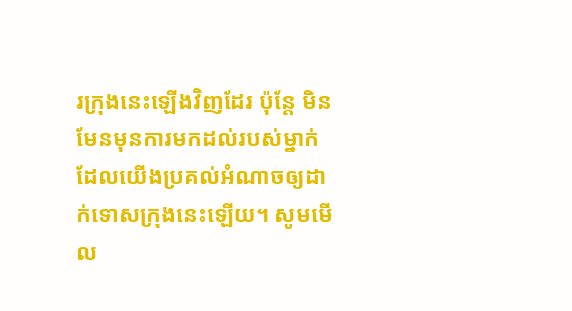រក្រុងនេះឡើងវិញដែរ ប៉ុន្តែ មិនមែនមុនការមកដល់របស់ម្នាក់ ដែលយើងប្រគល់អំណាចឲ្យដាក់ទោសក្រុងនេះឡើយ។ សូមមើល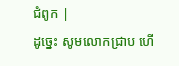ជំពូក |
ដូច្នេះ សូមលោកជ្រាប ហើ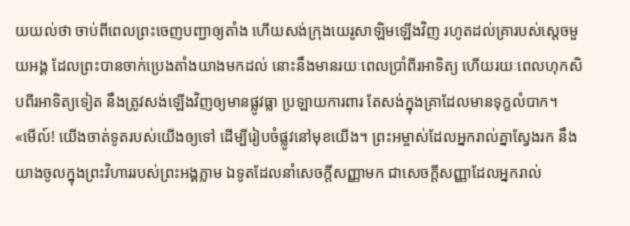យយល់ថា ចាប់ពីពេលព្រះចេញបញ្ជាឲ្យតាំង ហើយសង់ក្រុងយេរូសាឡិមឡើងវិញ រហូតដល់គ្រារបស់ស្ដេចមួយអង្គ ដែលព្រះបានចាក់ប្រេងតាំងយាងមកដល់ នោះនឹងមានរយៈពេលប្រាំពីរអាទិត្យ ហើយរយៈពេលហុកសិបពីរអាទិត្យទៀត នឹងត្រូវសង់ឡើងវិញឲ្យមានផ្លូវធ្លា ប្រឡាយការពារ តែសង់ក្នុងគ្រាដែលមានទុក្ខលំបាក។
«មើល៍! យើងចាត់ទូតរបស់យើងឲ្យទៅ ដើម្បីរៀបចំផ្លូវនៅមុខយើង។ ព្រះអម្ចាស់ដែលអ្នករាល់គ្នាស្វែងរក នឹងយាងចូលក្នុងព្រះវិហាររបស់ព្រះអង្គភ្លាម ឯទូតដែលនាំសេចក្ដីសញ្ញាមក ជាសេចក្ដីសញ្ញាដែលអ្នករាល់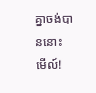គ្នាចង់បាននោះ មើល៍!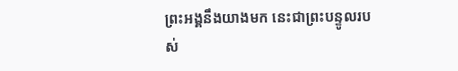ព្រះអង្គនឹងយាងមក នេះជាព្រះបន្ទូលរបស់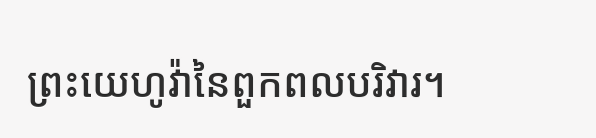ព្រះយេហូវ៉ានៃពួកពលបរិវារ។